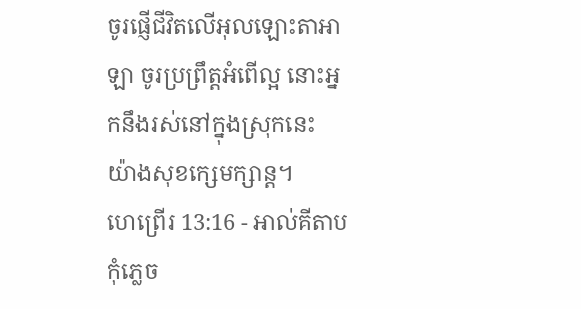ចូរផ្ញើជីវិតលើអុលឡោះតាអាឡា ចូរប្រព្រឹត្តអំពើល្អ នោះអ្នកនឹងរស់នៅក្នុងស្រុកនេះ យ៉ាងសុខក្សេមក្សាន្ត។
ហេព្រើរ 13:16 - អាល់គីតាប កុំភ្លេច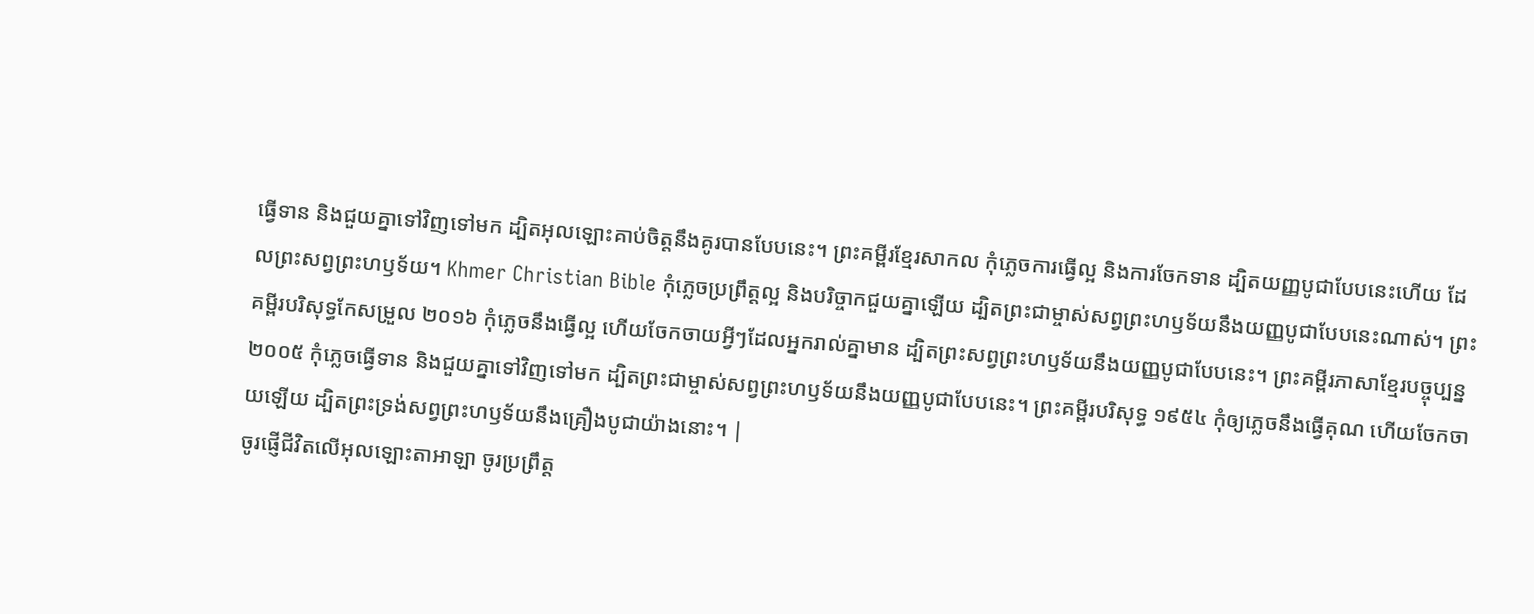ធ្វើទាន និងជួយគ្នាទៅវិញទៅមក ដ្បិតអុលឡោះគាប់ចិត្តនឹងគូរបានបែបនេះ។ ព្រះគម្ពីរខ្មែរសាកល កុំភ្លេចការធ្វើល្អ និងការចែកទាន ដ្បិតយញ្ញបូជាបែបនេះហើយ ដែលព្រះសព្វព្រះហឫទ័យ។ Khmer Christian Bible កុំភ្លេចប្រព្រឹត្ដល្អ និងបរិច្ចាកជួយគ្នាឡើយ ដ្បិតព្រះជាម្ចាស់សព្វព្រះហឫទ័យនឹងយញ្ញបូជាបែបនេះណាស់។ ព្រះគម្ពីរបរិសុទ្ធកែសម្រួល ២០១៦ កុំភ្លេចនឹងធ្វើល្អ ហើយចែកចាយអ្វីៗដែលអ្នករាល់គ្នាមាន ដ្បិតព្រះសព្វព្រះហឫទ័យនឹងយញ្ញបូជាបែបនេះ។ ព្រះគម្ពីរភាសាខ្មែរបច្ចុប្បន្ន ២០០៥ កុំភ្លេចធ្វើទាន និងជួយគ្នាទៅវិញទៅមក ដ្បិតព្រះជាម្ចាស់សព្វព្រះហឫទ័យនឹងយញ្ញបូជាបែបនេះ។ ព្រះគម្ពីរបរិសុទ្ធ ១៩៥៤ កុំឲ្យភ្លេចនឹងធ្វើគុណ ហើយចែកចាយឡើយ ដ្បិតព្រះទ្រង់សព្វព្រះហឫទ័យនឹងគ្រឿងបូជាយ៉ាងនោះ។ |
ចូរផ្ញើជីវិតលើអុលឡោះតាអាឡា ចូរប្រព្រឹត្ត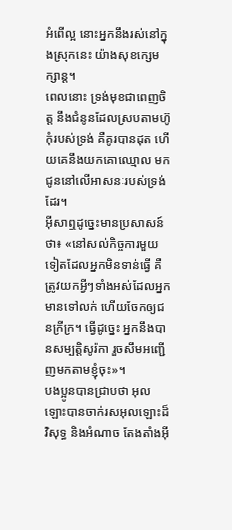អំពើល្អ នោះអ្នកនឹងរស់នៅក្នុងស្រុកនេះ យ៉ាងសុខក្សេមក្សាន្ត។
ពេលនោះ ទ្រង់មុខជាពេញចិត្ត នឹងជំនូនដែលស្របតាមហ៊ូកុំរបស់ទ្រង់ គឺគូរបានដុត ហើយគេនឹងយកគោឈ្មោល មកជូននៅលើអាសនៈរបស់ទ្រង់ដែរ។
អ៊ីសាឮដូច្នេះមានប្រសាសន៍ថា៖ «នៅសល់កិច្ចការមួយទៀតដែលអ្នកមិនទាន់ធ្វើ គឺត្រូវយកអ្វីៗទាំងអស់ដែលអ្នកមានទៅលក់ ហើយចែកឲ្យជនក្រីក្រ។ ធ្វើដូច្នេះ អ្នកនឹងបានសម្បត្តិសូរ៉កា រួចសឹមអញ្ជើញមកតាមខ្ញុំចុះ»។
បងប្អូនបានជ្រាបថា អុលឡោះបានចាក់រសអុលឡោះដ៏វិសុទ្ធ និងអំណាច តែងតាំងអ៊ី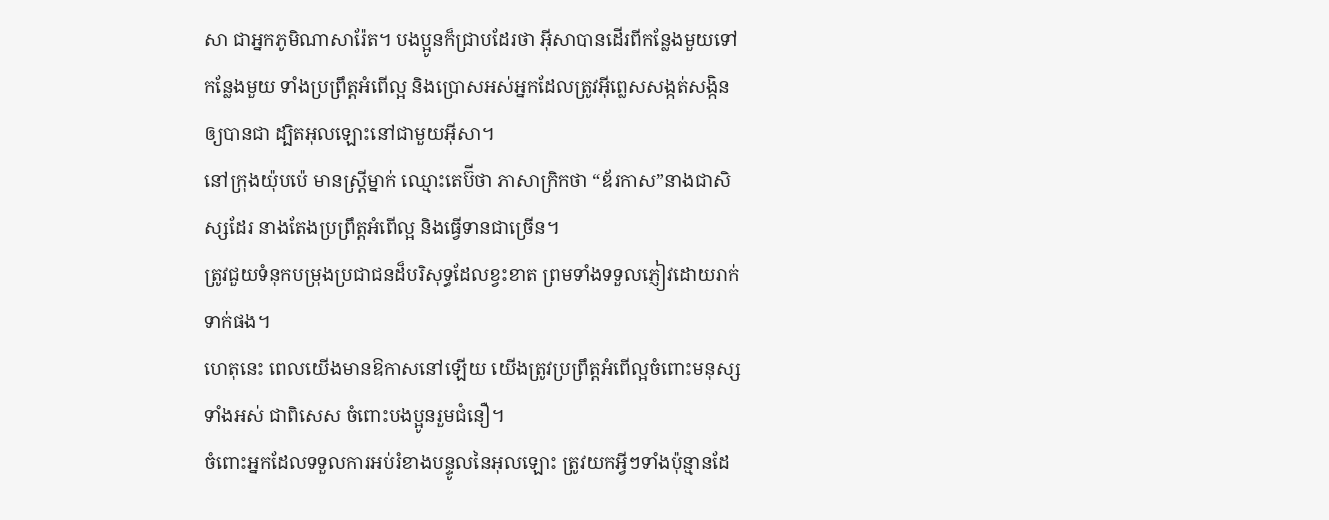សា ជាអ្នកភូមិណាសារ៉ែត។ បងប្អូនក៏ជ្រាបដែរថា អ៊ីសាបានដើរពីកន្លែងមួយទៅកន្លែងមួយ ទាំងប្រព្រឹត្ដអំពើល្អ និងប្រោសអស់អ្នកដែលត្រូវអ៊ីព្លេសសង្កត់សង្កិនឲ្យបានជា ដ្បិតអុលឡោះនៅជាមួយអ៊ីសា។
នៅក្រុងយ៉ុបប៉េ មានស្ដ្រីម្នាក់ ឈ្មោះតេប៊ីថា ភាសាក្រិកថា “ឌ័រកាស”នាងជាសិស្សដែរ នាងតែងប្រព្រឹត្ដអំពើល្អ និងធ្វើទានជាច្រើន។
ត្រូវជួយទំនុកបម្រុងប្រជាជនដ៏បរិសុទ្ធដែលខ្វះខាត ព្រមទាំងទទួលភ្ញៀវដោយរាក់ទាក់ផង។
ហេតុនេះ ពេលយើងមានឱកាសនៅឡើយ យើងត្រូវប្រព្រឹត្ដអំពើល្អចំពោះមនុស្សទាំងអស់ ជាពិសេស ចំពោះបងប្អូនរួមជំនឿ។
ចំពោះអ្នកដែលទទួលការអប់រំខាងបន្ទូលនៃអុលឡោះ ត្រូវយកអ្វីៗទាំងប៉ុន្មានដែ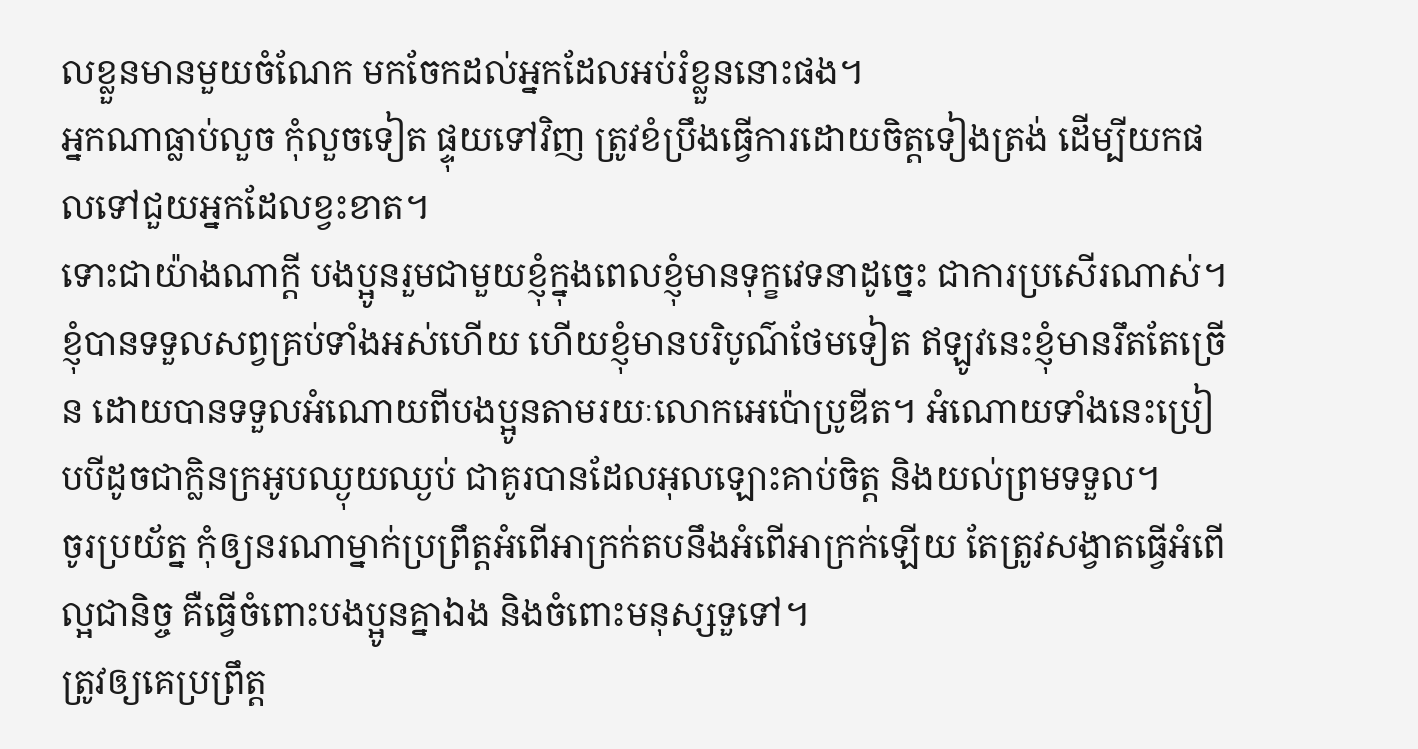លខ្លួនមានមួយចំណែក មកចែកដល់អ្នកដែលអប់រំខ្លួននោះផង។
អ្នកណាធ្លាប់លួច កុំលួចទៀត ផ្ទុយទៅវិញ ត្រូវខំប្រឹងធ្វើការដោយចិត្ដទៀងត្រង់ ដើម្បីយកផលទៅជួយអ្នកដែលខ្វះខាត។
ទោះជាយ៉ាងណាក្ដី បងប្អូនរួមជាមួយខ្ញុំក្នុងពេលខ្ញុំមានទុក្ខវេទនាដូច្នេះ ជាការប្រសើរណាស់។
ខ្ញុំបានទទួលសព្វគ្រប់ទាំងអស់ហើយ ហើយខ្ញុំមានបរិបូណ៌ថែមទៀត ឥឡូវនេះខ្ញុំមានរឹតតែច្រើន ដោយបានទទួលអំណោយពីបងប្អូនតាមរយៈលោកអេប៉ោប្រូឌីត។ អំណោយទាំងនេះប្រៀបបីដូចជាក្លិនក្រអូបឈ្ងុយឈ្ងប់ ជាគូរបានដែលអុលឡោះគាប់ចិត្ត និងយល់ព្រមទទួល។
ចូរប្រយ័ត្ន កុំឲ្យនរណាម្នាក់ប្រព្រឹត្ដអំពើអាក្រក់តបនឹងអំពើអាក្រក់ឡើយ តែត្រូវសង្វាតធ្វើអំពើល្អជានិច្ច គឺធ្វើចំពោះបងប្អូនគ្នាឯង និងចំពោះមនុស្សទួទៅ។
ត្រូវឲ្យគេប្រព្រឹត្ដ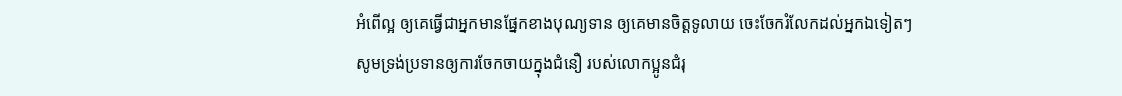អំពើល្អ ឲ្យគេធ្វើជាអ្នកមានផ្នែកខាងបុណ្យទាន ឲ្យគេមានចិត្ដទូលាយ ចេះចែករំលែកដល់អ្នកឯទៀតៗ
សូមទ្រង់ប្រទានឲ្យការចែកចាយក្នុងជំនឿ របស់លោកប្អូនជំរុ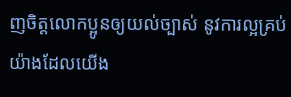ញចិត្ដលោកប្អូនឲ្យយល់ច្បាស់ នូវការល្អគ្រប់យ៉ាងដែលយើង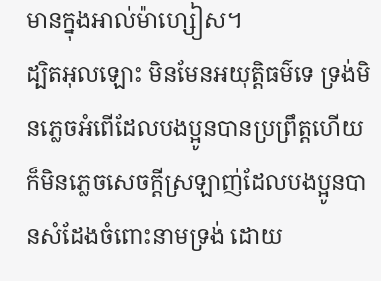មានក្នុងអាល់ម៉ាហ្សៀស។
ដ្បិតអុលឡោះ មិនមែនអយុត្ដិធម៌ទេ ទ្រង់មិនភ្លេចអំពើដែលបងប្អូនបានប្រព្រឹត្ដហើយក៏មិនភ្លេចសេចក្ដីស្រឡាញ់ដែលបងប្អូនបានសំដែងចំពោះនាមទ្រង់ ដោយ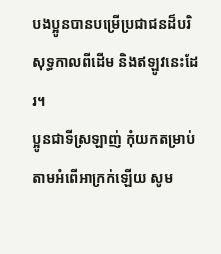បងប្អូនបានបម្រើប្រជាជនដ៏បរិសុទ្ធកាលពីដើម និងឥឡូវនេះដែរ។
ប្អូនជាទីស្រឡាញ់ កុំយកតម្រាប់តាមអំពើអាក្រក់ឡើយ សូម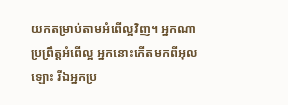យកតម្រាប់តាមអំពើល្អវិញ។ អ្នកណាប្រព្រឹត្ដអំពើល្អ អ្នកនោះកើតមកពីអុលឡោះ រីឯអ្នកប្រ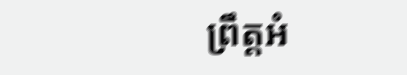ព្រឹត្ដអំ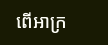ពើអាក្រ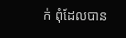ក់ ពុំដែលបាន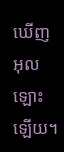ឃើញអុលឡោះឡើយ។